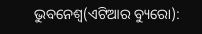ଭୁବନେଶ୍ୱ(ଏଟିଆର ବ୍ୟୁରୋ):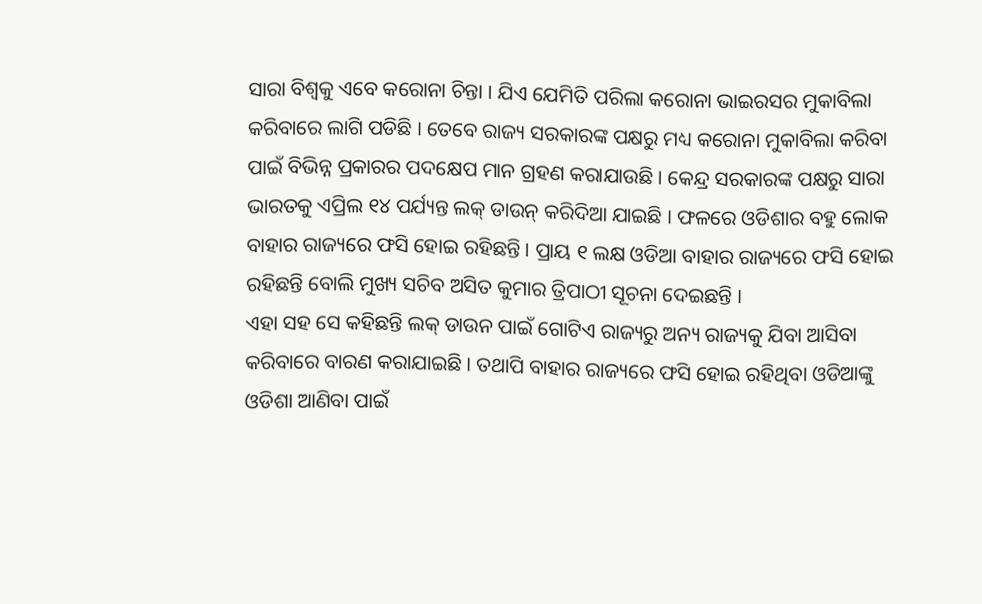ସାରା ବିଶ୍ୱକୁ ଏବେ କରୋନା ଚିନ୍ତା । ଯିଏ ଯେମିତି ପରିଲା କରୋନା ଭାଇରସର ମୁକାବିଲା କରିବାରେ ଲାଗି ପଡିଛି । ତେବେ ରାଜ୍ୟ ସରକାରଙ୍କ ପକ୍ଷରୁ ମଧ୍ୟ କରୋନା ମୁକାବିଲା କରିବା ପାଇଁ ବିଭିନ୍ନ ପ୍ରକାରର ପଦକ୍ଷେପ ମାନ ଗ୍ରହଣ କରାଯାଉଛି । କେନ୍ଦ୍ର ସରକାରଙ୍କ ପକ୍ଷରୁ ସାରା ଭାରତକୁ ଏପ୍ରିଲ ୧୪ ପର୍ଯ୍ୟନ୍ତ ଲକ୍ ଡାଉନ୍ କରିଦିଆ ଯାଇଛି । ଫଳରେ ଓଡିଶାର ବହୁ ଲୋକ ବାହାର ରାଜ୍ୟରେ ଫସି ହୋଇ ରହିଛନ୍ତି । ପ୍ରାୟ ୧ ଲକ୍ଷ ଓଡିଆ ବାହାର ରାଜ୍ୟରେ ଫସି ହୋଇ ରହିଛନ୍ତି ବୋଲି ମୁଖ୍ୟ ସଚିବ ଅସିତ କୁମାର ତ୍ରିପାଠୀ ସୂଚନା ଦେଇଛନ୍ତି ।
ଏହା ସହ ସେ କହିଛନ୍ତି ଲକ୍ ଡାଉନ ପାଇଁ ଗୋଟିଏ ରାଜ୍ୟରୁ ଅନ୍ୟ ରାଜ୍ୟକୁ ଯିବା ଆସିବା କରିବାରେ ବାରଣ କରାଯାଇଛି । ତଥାପି ବାହାର ରାଜ୍ୟରେ ଫସି ହୋଇ ରହିଥିବା ଓଡିଆଙ୍କୁ ଓଡିଶା ଆଣିବା ପାଇଁ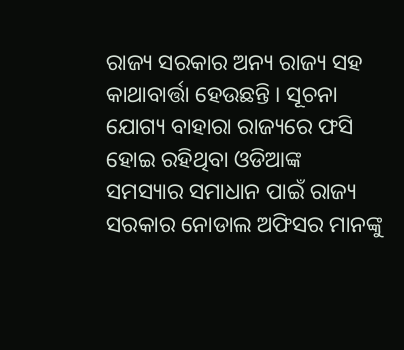ରାଜ୍ୟ ସରକାର ଅନ୍ୟ ରାଜ୍ୟ ସହ କାଥାବାର୍ତ୍ତା ହେଉଛନ୍ତି । ସୂଚନା ଯୋଗ୍ୟ ବାହାରା ରାଜ୍ୟରେ ଫସି ହୋଇ ରହିଥିବା ଓଡିଆଙ୍କ ସମସ୍ୟାର ସମାଧାନ ପାଇଁ ରାଜ୍ୟ ସରକାର ନୋଡାଲ ଅଫିସର ମାନଙ୍କୁ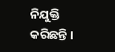ନିଯୁକ୍ତି କରିଛନ୍ତି ।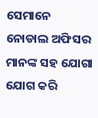ସେମାନେ ନୋଡାଲ ଅଫିସର ମାନଙ୍କ ସହ ଯୋଗା ଯୋଗ କରି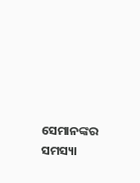ସେମାନଙ୍କର ସମସ୍ୟା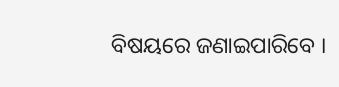ବିଷୟରେ ଜଣାଇପାରିବେ ।